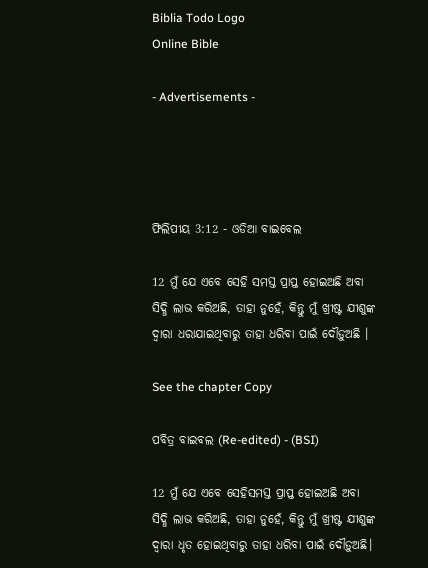Biblia Todo Logo
Online Bible

- Advertisements -




ଫିଲିପୀୟ 3:12 - ଓଡିଆ ବାଇବେଲ

12 ମୁଁ ଯେ ଏବେ ସେହି ସମସ୍ତ ପ୍ରାପ୍ତ ହୋଇଅଛି ଅବା ସିଦ୍ଧି ଲାଭ କରିଅଛି, ତାହା ନୁହେଁ, କିନ୍ତୁ ମୁଁ ଖ୍ରୀଷ୍ଟ ଯୀଶୁଙ୍କ ଦ୍ୱାରା ଧରାଯାଇଥିବାରୁ ତାହା ଧରିବା ପାଇଁ ଦୌଡ଼ୁଅଛି ।

See the chapter Copy

ପବିତ୍ର ବାଇବଲ (Re-edited) - (BSI)

12 ମୁଁ ଯେ ଏବେ ସେହିସମସ୍ତ ପ୍ରାପ୍ତ ହୋଇଅଛି ଅବା ସିଦ୍ଧି ଲାଭ କରିଅଛି, ତାହା ନୁହେଁ, କିନ୍ତୁ ମୁଁ ଖ୍ରୀଷ୍ଟ ଯୀଶୁଙ୍କ ଦ୍ଵାରା ଧୃତ ହୋଇଥିବାରୁ ତାହା ଧରିବା ପାଇଁ ଦୌଡ଼ୁଅଛି।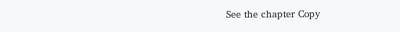See the chapter Copy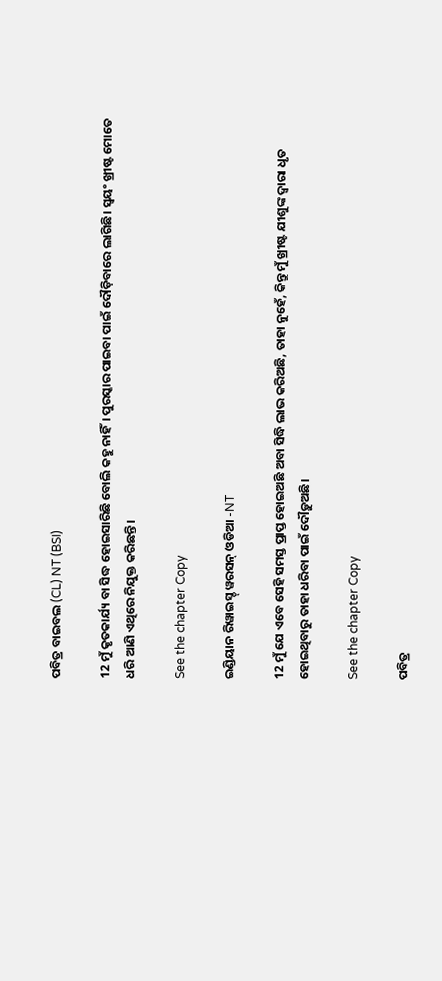ପବିତ୍ର ବାଇବଲ (CL) NT (BSI)

12 ମୁଁ କୃତକାର୍ଯ୍ୟ ବା ସିଦ୍ଧ ହୋଇସାରିଛି ବୋଲି କହୁ ନାହିଁ। ପୁରସ୍କାର ପାଇବା ପାଇଁ ଦୌଡ଼ିବାରେ ଲାଗିଛି। ସ୍ୱୟଂ ଖ୍ରୀଷ୍ଟ ମୋତେ ଧରି ଆଣି ଏଥିରେ ନିଯୁକ୍ତ କରିଛନ୍ତି।

See the chapter Copy

ଇଣ୍ଡିୟାନ ରିୱାଇସ୍ଡ୍ ୱରସନ୍ ଓଡିଆ -NT

12 ମୁଁ ଯେ ଏବେ ସେହି ସମସ୍ତ ପ୍ରାପ୍ତ ହୋଇଅଛି ଅବା ସିଦ୍ଧି ଲାଭ କରିଅଛି, ତାହା ନୁହେଁ, କିନ୍ତୁ ମୁଁ ଖ୍ରୀଷ୍ଟ ଯୀଶୁଙ୍କ ଦ୍ୱାରା ଧୃତ ହୋଇଥିବାରୁ ତାହା ଧରିବା ପାଇଁ ଦୌଡ଼ୁଅଛି।

See the chapter Copy

ପବିତ୍ର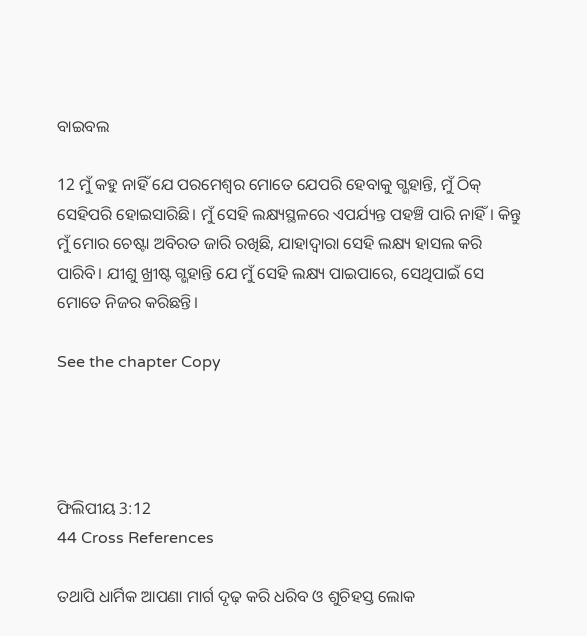ବାଇବଲ

12 ମୁଁ କହୁ ନାହିଁ ଯେ ପରମେଶ୍ୱର ମୋତେ ଯେପରି ହେବାକୁ ଗ୍ଭହାନ୍ତି, ମୁଁ ଠିକ୍ ସେହିପରି ହୋଇସାରିଛି। ମୁଁ ସେହି ଲକ୍ଷ୍ୟସ୍ଥଳରେ ଏପର୍ଯ୍ୟନ୍ତ ପହଞ୍ଚି ପାରି ନାହିଁ। କିନ୍ତୁ ମୁଁ ମୋର ଚେଷ୍ଟା ଅବିରତ ଜାରି ରଖିଛି, ଯାହାଦ୍ୱାରା ସେହି ଲକ୍ଷ୍ୟ ହାସଲ କରି ପାରିବି। ଯୀଶୁ ଖ୍ରୀଷ୍ଟ ଗ୍ଭହାନ୍ତି ଯେ ମୁଁ ସେହି ଲକ୍ଷ୍ୟ ପାଇପାରେ, ସେଥିପାଇଁ ସେ ମୋତେ ନିଜର କରିଛନ୍ତି।

See the chapter Copy




ଫିଲିପୀୟ 3:12
44 Cross References

ତଥାପି ଧାର୍ମିକ ଆପଣା ମାର୍ଗ ଦୃଢ଼ କରି ଧରିବ ଓ ଶୁଚିହସ୍ତ ଲୋକ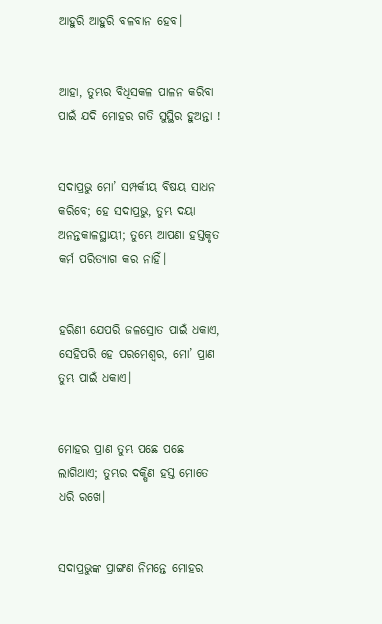ଆହୁରି ଆହୁରି ବଳବାନ ହେବ।


ଆହା, ତୁମ୍ଭର ବିଧିସକଳ ପାଳନ କରିବା ପାଇଁ ଯଦି ମୋହର ଗତି ସୁସ୍ଥିର ହୁଅନ୍ତା !


ସଦାପ୍ରଭୁ ମୋ’ ସମ୍ପର୍କୀୟ ବିଷୟ ସାଧନ କରିବେ; ହେ ସଦାପ୍ରଭୁ, ତୁମ୍ଭ ଦୟା ଅନନ୍ତକାଳସ୍ଥାୟୀ; ତୁମ୍ଭେ ଆପଣା ହସ୍ତକୃତ କର୍ମ ପରିତ୍ୟାଗ କର ନାହିଁ।


ହରିଣୀ ଯେପରି ଜଳସ୍ରୋତ ପାଇଁ ଧକାଏ, ସେହିପରି ହେ ପରମେଶ୍ୱର, ମୋ’ ପ୍ରାଣ ତୁମ୍ଭ ପାଇଁ ଧକାଏ।


ମୋହର ପ୍ରାଣ ତୁମ୍ଭ ପଛେ ପଛେ ଲାଗିଥାଏ; ତୁମ୍ଭର ଦକ୍ଷିଣ ହସ୍ତ ମୋତେ ଧରି ରଖେ।


ସଦାପ୍ରଭୁଙ୍କ ପ୍ରାଙ୍ଗଣ ନିମନ୍ତେ ମୋହର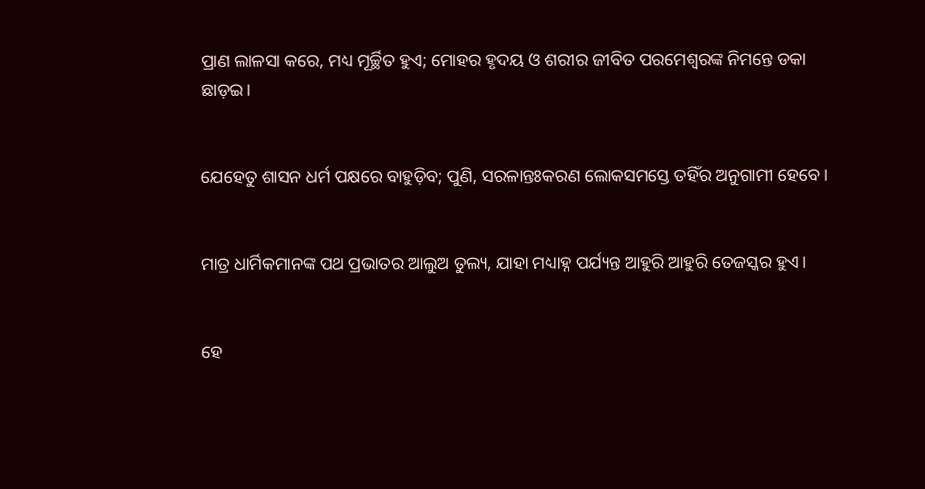ପ୍ରାଣ ଲାଳସା କରେ, ମଧ୍ୟ ମୂର୍ଚ୍ଛିତ ହୁଏ; ମୋହର ହୃଦୟ ଓ ଶରୀର ଜୀବିତ ପରମେଶ୍ୱରଙ୍କ ନିମନ୍ତେ ଡକା ଛାଡ଼ଇ।


ଯେହେତୁ ଶାସନ ଧର୍ମ ପକ୍ଷରେ ବାହୁଡ଼ିବ; ପୁଣି, ସରଳାନ୍ତଃକରଣ ଲୋକସମସ୍ତେ ତହିଁର ଅନୁଗାମୀ ହେବେ।


ମାତ୍ର ଧାର୍ମିକମାନଙ୍କ ପଥ ପ୍ରଭାତର ଆଲୁଅ ତୁଲ୍ୟ, ଯାହା ମଧ୍ୟାହ୍ନ ପର୍ଯ୍ୟନ୍ତ ଆହୁରି ଆହୁରି ତେଜସ୍କର ହୁଏ।


ହେ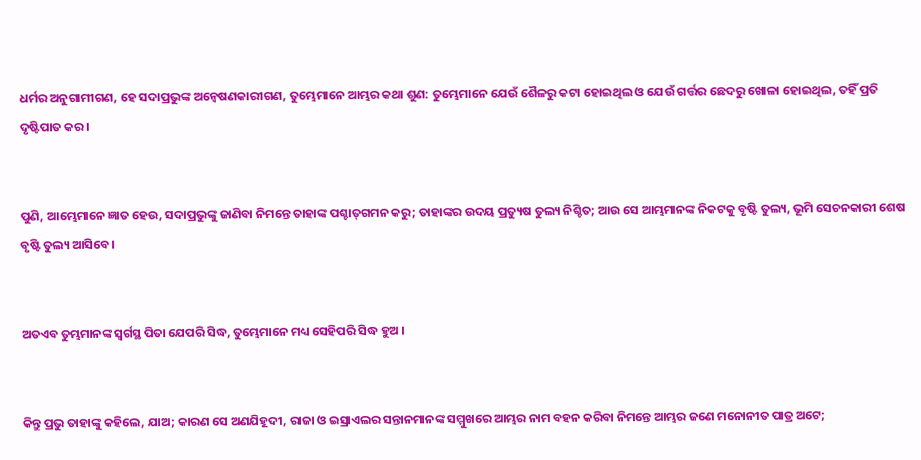ଧର୍ମର ଅନୁଗାମୀଗଣ, ହେ ସଦାପ୍ରଭୁଙ୍କ ଅନ୍ୱେଷଣକାରୀଗଣ, ତୁମ୍ଭେମାନେ ଆମ୍ଭର କଥା ଶୁଣ: ତୁମ୍ଭେମାନେ ଯେଉଁ ଶୈଳରୁ କଟା ହୋଇଥିଲ ଓ ଯେଉଁ ଗର୍ତ୍ତର ଛେଦରୁ ଖୋଳା ହୋଇଥିଲ, ତହିଁ ପ୍ରତି ଦୃଷ୍ଟିପାତ କର।


ପୁଣି, ଆମ୍ଭେମାନେ ଜ୍ଞାତ ହେଉ, ସଦାପ୍ରଭୁଙ୍କୁ ଜାଣିବା ନିମନ୍ତେ ତାହାଙ୍କ ପଶ୍ଚାତ୍‍ଗମନ କରୁ; ତାହାଙ୍କର ଉଦୟ ପ୍ରତ୍ୟୁଷ ତୁଲ୍ୟ ନିଶ୍ଚିତ; ଆଉ ସେ ଆମ୍ଭମାନଙ୍କ ନିକଟକୁ ବୃଷ୍ଟି ତୁଲ୍ୟ, ଭୂମି ସେଚନକାରୀ ଶେଷ ବୃଷ୍ଟି ତୁଲ୍ୟ ଆସିବେ।


ଅତଏବ ତୁମ୍ଭମାନଙ୍କ ସ୍ୱର୍ଗସ୍ଥ ପିତା ଯେପରି ସିଦ୍ଧ, ତୁମ୍ଭେମାନେ ମଧ୍ୟ ସେହିପରି ସିଦ୍ଧ ହୁଅ ।


କିନ୍ତୁ ପ୍ରଭୁ ତାହାଙ୍କୁ କହିଲେ, ଯାଅ; କାରଣ ସେ ଅଣଯିହୂଦୀ, ରାଜା ଓ ଇସ୍ରାଏଲର ସନ୍ତାନମାନଙ୍କ ସମ୍ମୁଖରେ ଆମ୍ଭର ନାମ ବହନ କରିବା ନିମନ୍ତେ ଆମ୍ଭର ଜଣେ ମନୋନୀତ ପାତ୍ର ଅଟେ;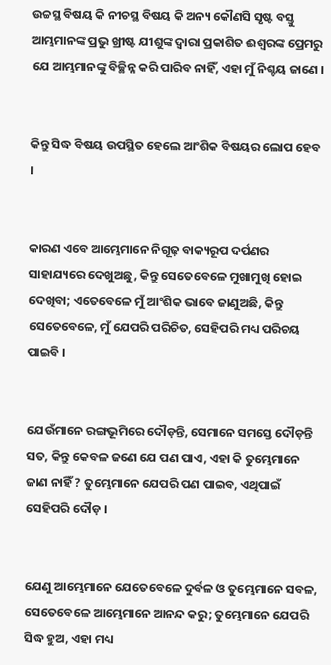ଉଚ୍ଚସ୍ଥ ବିଷୟ କି ନୀଚସ୍ଥ ବିଷୟ କି ଅନ୍ୟ କୌଣସି ସୃଷ୍ଟ ବସ୍ତୁ ଆମ୍ଭମାନଙ୍କ ପ୍ରଭୁ ଖ୍ରୀଷ୍ଟ ଯୀଶୁଙ୍କ ଦ୍ୱାରା ପ୍ରକାଶିତ ଈଶ୍ୱରଙ୍କ ପ୍ରେମରୁ ଯେ ଆମ୍ଭମାନଙ୍କୁ ବିଚ୍ଛିନ୍ନ କରି ପାରିବ ନାହିଁ, ଏହା ମୁଁ ନିଶ୍ଚୟ ଜାଣେ ।


କିନ୍ତୁ ସିଦ୍ଧ ବିଷୟ ଉପସ୍ଥିତ ହେଲେ ଆଂଶିକ ବିଷୟର ଲୋପ ହେବ ।


କାରଣ ଏବେ ଆମ୍ଭେମାନେ ନିଗୂଢ଼ ବାକ୍ୟରୂପ ଦର୍ପଣର ସାହାଯ୍ୟରେ ଦେଖୁଅଛୁ, କିନ୍ତୁ ସେତେବେଳେ ମୁଖାମୁଖି ହୋଇ ଦେଖିବା; ଏତେବେଳେ ମୁଁ ଆଂଶିକ ଭାବେ ଜାଣୁଅଛି, କିନ୍ତୁ ସେତେବେଳେ, ମୁଁ ଯେପରି ପରିଚିତ, ସେହିପରି ମଧ୍ୟ ପରିଚୟ ପାଇବି ।


ଯେଉଁମାନେ ରଙ୍ଗଭୂମିରେ ଦୌଡ଼ନ୍ତି, ସେମାନେ ସମସ୍ତେ ଦୌଡ଼ନ୍ତି ସତ, କିନ୍ତୁ କେବଳ ଜଣେ ଯେ ପଣ ପାଏ, ଏହା କି ତୁମ୍ଭେମାନେ ଜାଣ ନାହିଁ ? ତୁମ୍ଭେମାନେ ଯେପରି ପଣ ପାଇବ, ଏଥିପାଇଁ ସେହିପରି ଦୌଡ଼ ।


ଯେଣୁ ଆମ୍ଭେମାନେ ଯେତେବେଳେ ଦୁର୍ବଳ ଓ ତୁମ୍ଭେମାନେ ସବଳ, ସେତେବେଳେ ଆମ୍ଭେମାନେ ଆନନ୍ଦ କରୁ; ତୁମ୍ଭେମାନେ ଯେପରି ସିଦ୍ଧ ହୁଅ, ଏହା ମଧ୍ୟ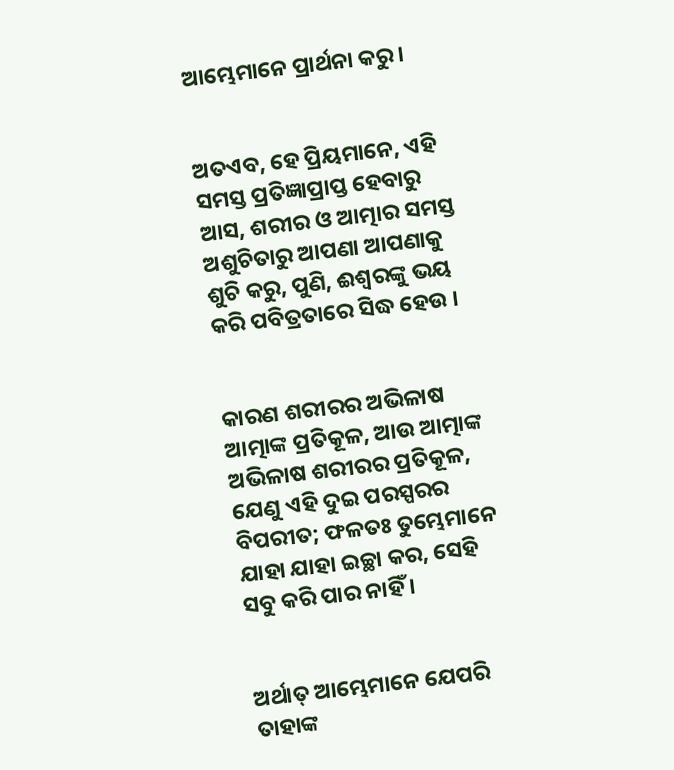ଆମ୍ଭେମାନେ ପ୍ରାର୍ଥନା କରୁ ।


ଅତଏବ, ହେ ପ୍ରିୟମାନେ, ଏହି ସମସ୍ତ ପ୍ରତିଜ୍ଞାପ୍ରାପ୍ତ ହେବାରୁ ଆସ, ଶରୀର ଓ ଆତ୍ମାର ସମସ୍ତ ଅଶୁଚିତାରୁ ଆପଣା ଆପଣାକୁ ଶୁଚି କରୁ, ପୁଣି, ଈଶ୍ୱରଙ୍କୁ ଭୟ କରି ପବିତ୍ରତାରେ ସିଦ୍ଧ ହେଉ ।


କାରଣ ଶରୀରର ଅଭିଳାଷ ଆତ୍ମାଙ୍କ ପ୍ରତିକୂଳ, ଆଉ ଆତ୍ମାଙ୍କ ଅଭିଳାଷ ଶରୀରର ପ୍ରତିକୂଳ, ଯେଣୁ ଏହି ଦୁଇ ପରସ୍ପରର ବିପରୀତ; ଫଳତଃ ତୁମ୍ଭେମାନେ ଯାହା ଯାହା ଇଚ୍ଛା କର, ସେହି ସବୁ କରି ପାର ନାହିଁ ।


ଅର୍ଥାତ୍ ଆମ୍ଭେମାନେ ଯେପରି ତାହାଙ୍କ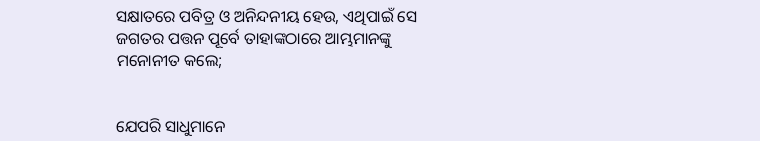ସକ୍ଷାତରେ ପବିତ୍ର ଓ ଅନିନ୍ଦନୀୟ ହେଉ, ଏଥିପାଇଁ ସେ ଜଗତର ପତ୍ତନ ପୂର୍ବେ ତାହାଙ୍କଠାରେ ଆମ୍ଭମାନଙ୍କୁ ମନୋନୀତ କଲେ;


ଯେପରି ସାଧୁମାନେ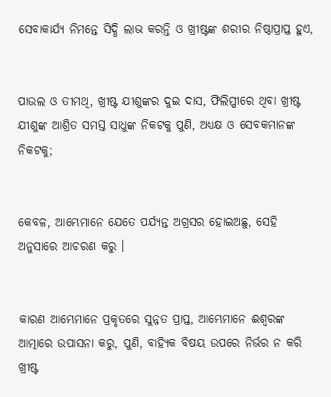ସେବାକାର୍ଯ୍ୟ ନିମନ୍ତେ ସିଦ୍ଧି ଲାଭ କରନ୍ତି ଓ ଖ୍ରୀଷ୍ଟଙ୍କ ଶରୀର ନିଷ୍ଠାପ୍ରାପ୍ତ ହୁଏ,


ପାଉଲ ଓ ତୀମଥି, ଖ୍ରୀଷ୍ଟ ଯୀଶୁଙ୍କର ଦୁଇ ଦାସ, ଫିଲିପ୍ପୀରେ ଥିବା ଖ୍ରୀଷ୍ଟ ଯୀଶୁଙ୍କ ଆଶ୍ରିତ ସମସ୍ତ ସାଧୁଙ୍କ ନିକଟକୁ ପୁଣି, ଅଧ୍ୟକ୍ଷ ଓ ସେବକମାନଙ୍କ ନିକଟକୁ;


କେବଳ, ଆମ୍ଭେମାନେ ଯେତେ ପର୍ଯ୍ୟନ୍ତ ଅଗ୍ରସର ହୋଇଅଛୁ, ସେହି ଅନୁସାରେ ଆଚରଣ କରୁ ।


କାରଣ ଆମ୍ଭେମାନେ ପ୍ରକୃତରେ ସୁନ୍ନତ ପ୍ରାପ୍ତ, ଆମ୍ଭେମାନେ ଈଶ୍ୱରଙ୍କ ଆତ୍ମାରେ ଉପାସନା କରୁ, ପୁଣି, ବାହ୍ୟିକ ବିଷୟ ଉପରେ ନିର୍ଭର ନ କରି ଖ୍ରୀଷ୍ଟ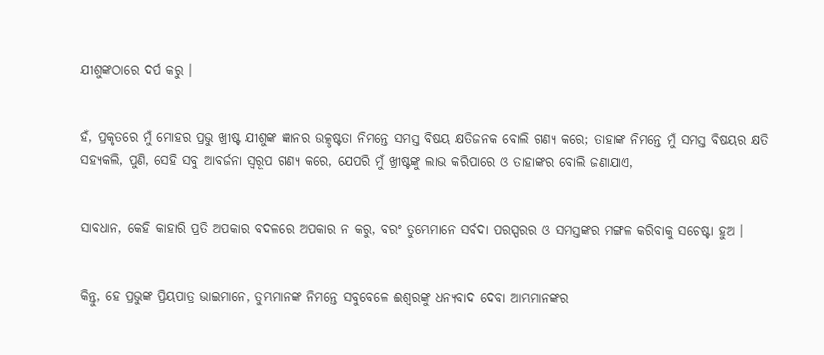ଯୀଶୁଙ୍କଠାରେ ଦର୍ପ କରୁ ।


ହଁ, ପ୍ରକୃତରେ ମୁଁ ମୋହର ପ୍ରଭୁ ଖ୍ରୀଷ୍ଟ ଯୀଶୁଙ୍କ ଜ୍ଞାନର ଉତ୍କୃଷ୍ଟତା ନିମନ୍ତେ ସମସ୍ତ ବିଷୟ କ୍ଷତିଜନକ ବୋଲି ଗଣ୍ୟ କରେ; ତାହାଙ୍କ ନିମନ୍ତେ ମୁଁ ସମସ୍ତ ବିଷୟର କ୍ଷତି ସହ୍ୟକଲି, ପୁଣି, ସେହି ସବୁ ଆବର୍ଜନା ସ୍ୱରୂପ ଗଣ୍ୟ କରେ, ଯେପରି ମୁଁ ଖ୍ରୀଷ୍ଟଙ୍କୁ ଲାଭ କରିପାରେ ଓ ତାହାଙ୍କର ବୋଲି ଜଣାଯାଏ,


ସାବଧାନ, କେହି କାହାରି ପ୍ରତି ଅପକାର ବଦଳରେ ଅପକାର ନ କରୁ, ବରଂ ତୁମ୍ଭେମାନେ ସର୍ବଦା ପରସ୍ପରର ଓ ସମସ୍ତଙ୍କର ମଙ୍ଗଳ କରିବାକୁ ସଚେଷ୍ଟା ହୁଅ ।


କିନ୍ତୁ, ହେ ପ୍ରଭୁଙ୍କ ପ୍ରିୟପାତ୍ର ଭାଇମାନେ, ତୁମ୍ଭମାନଙ୍କ ନିମନ୍ତେ ସବୁବେଳେ ଈଶ୍ୱରଙ୍କୁ ଧନ୍ୟବାଦ ଦେବା ଆମ୍ଭମାନଙ୍କର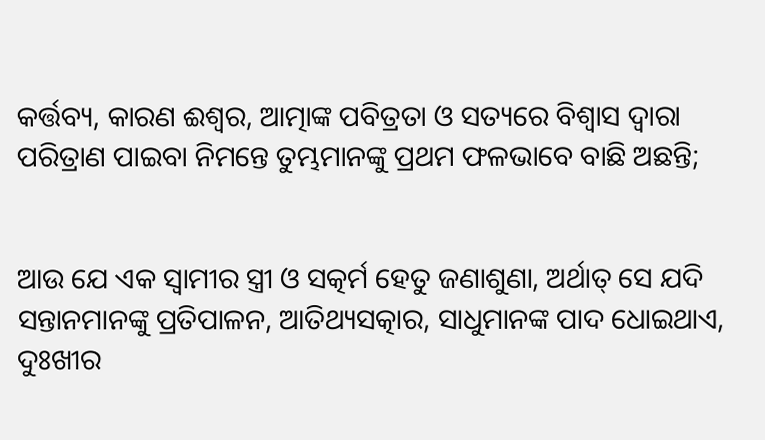କର୍ତ୍ତବ୍ୟ, କାରଣ ଈଶ୍ୱର, ଆତ୍ମାଙ୍କ ପବିତ୍ରତା ଓ ସତ୍ୟରେ ବିଶ୍ୱାସ ଦ୍ୱାରା ପରିତ୍ରାଣ ପାଇବା ନିମନ୍ତେ ତୁମ୍ଭମାନଙ୍କୁ ପ୍ରଥମ ଫଳଭାବେ ବାଛି ଅଛନ୍ତି;


ଆଉ ଯେ ଏକ ସ୍ୱାମୀର ସ୍ତ୍ରୀ ଓ ସତ୍କର୍ମ ହେତୁ ଜଣାଶୁଣା, ଅର୍ଥାତ୍ ସେ ଯଦି ସନ୍ତାନମାନଙ୍କୁ ପ୍ରତିପାଳନ, ଆତିଥ୍ୟସତ୍କାର, ସାଧୁମାନଙ୍କ ପାଦ ଧୋଇଥାଏ, ଦୁଃଖୀର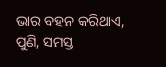ଭାର ବହନ କରିଥାଏ, ପୁଣି, ସମସ୍ତ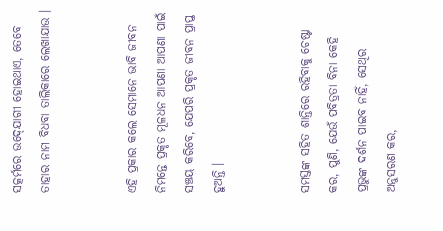ସତ୍କର୍ମରେ ଉଦ୍‍ଯୋଗୀ ହୋଇଥାଏ, ତେବେ ତାହାର ନାମ ବିଧବା ତାଲିକାରେ ଲେଖାଯାଉ ।


ଏହି ପ୍ରକାର କଲେ ସେମାନେ ଭାବି ଜୀବନ ନିମନ୍ତେ ପ୍ରକୃତ ମୂଳଧନ ଆପଣା ଆପଣା ପାଇଁ ସଞ୍ଚୟ କରିବେ, ଯେପରି ପ୍ରକୃତ ଜୀବନ ପ୍ରାପ୍ତ ହୁଅନ୍ତି ।


ସମସ୍ତଙ୍କ ସହିତ ଶାନ୍ତିରେ ରହିବାକୁ ଚେଷ୍ଟା କର, ପୁଣି, ଯେଉଁ ପବିତ୍ରତା ବିନା କେହି ପ୍ରଭୁଙ୍କ ଦର୍ଶନ ପାଇବ ନାହିଁ, ସେଥିର ଅନୁସରଣ କର,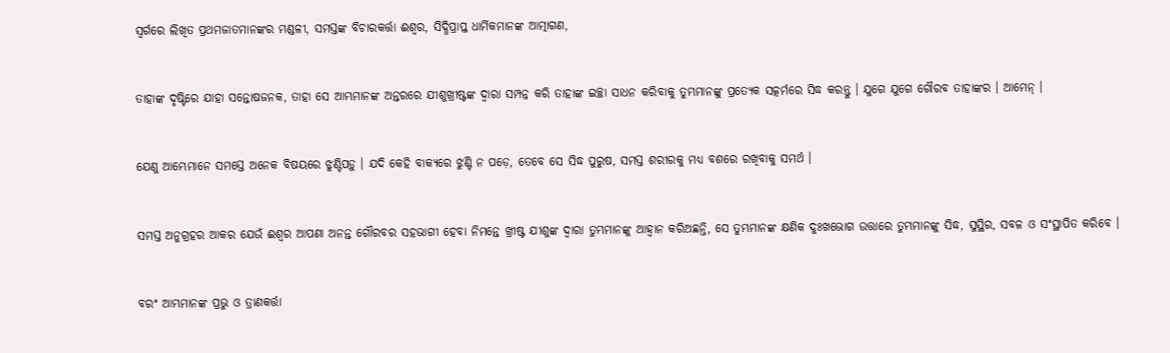ସ୍ୱର୍ଗରେ ଲିଖିତ ପ୍ରଥମଜାତମାନଙ୍କର ମଣ୍ଡଳୀ, ସମସ୍ତଙ୍କ ବିଚାରକର୍ତ୍ତା ଈଶ୍ୱର, ସିଦ୍ଧିପ୍ରାପ୍ତ ଧାର୍ମିକମାନଙ୍କ ଆତ୍ମାଗଣ,


ତାହାଙ୍କ ଦୃଷ୍ଟିରେ ଯାହା ସନ୍ତୋଷଜନକ, ତାହା ସେ ଆମ୍ଭମାନଙ୍କ ଅନ୍ତରରେ ଯୀଶୁଖ୍ରୀଷ୍ଟଙ୍କ ଦ୍ୱାରା ସମ୍ପନ୍ନ କରି ତାହାଙ୍କ ଇଚ୍ଛା ସାଧନ କରିବାକୁ ତୁମ୍ଭମାନଙ୍କୁ ପ୍ରତ୍ୟେକ ସତ୍କର୍ମରେ ସିଦ୍ଧ କରନ୍ତୁ । ଯୁଗେ ଯୁଗେ ଗୌରବ ତାହାଙ୍କର । ଆମେନ୍‍ ।


ଯେଣୁ ଆମ୍ଭେମାନେ ସମସ୍ତେ ଅନେକ ବିଷୟରେ ଝୁଣ୍ଟିପଡ଼ୁ । ଯଦି କେହି ବାକ୍ୟରେ ଝୁଣ୍ଟି ନ ପଡ଼େ, ତେବେ ସେ ସିଦ୍ଧ ପୁରୁଷ, ସମସ୍ତ ଶରୀରକୁ ମଧ୍ୟ ବଶରେ ରଖିବାକୁ ସମର୍ଥ ।


ସମସ୍ତ ଅନୁଗ୍ରହର ଆକର ଯେଉଁ ଈଶ୍ୱର ଆପଣା ଅନନ୍ତ ଗୌରବର ସହଭାଗୀ ହେବା ନିମନ୍ତେ ଖ୍ରୀଷ୍ଟ ଯୀଶୁଙ୍କ ଦ୍ୱାରା ତୁମ୍ଭମାନଙ୍କୁ ଆହ୍ୱାନ କରିଅଛନ୍ତି, ସେ ତୁମ୍ଭମାନଙ୍କ କ୍ଷଣିକ ଦୁଃଖଭୋଗ ଉତ୍ତାରେ ତୁମ୍ଭମାନଙ୍କୁ ସିଦ୍ଧ, ସୁସ୍ଥିର, ସବଳ ଓ ସଂସ୍ଥାପିତ କରିବେ ।


ବରଂ ଆମ୍ଭମାନଙ୍କ ପ୍ରଭୁ ଓ ତ୍ରାଣକର୍ତ୍ତା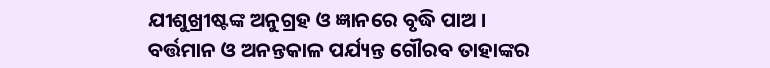ଯୀଶୁଖ୍ରୀଷ୍ଟଙ୍କ ଅନୁଗ୍ରହ ଓ ଜ୍ଞାନରେ ବୃଦ୍ଧି ପାଅ । ବର୍ତ୍ତମାନ ଓ ଅନନ୍ତକାଳ ପର୍ଯ୍ୟନ୍ତ ଗୌରବ ତାହାଙ୍କର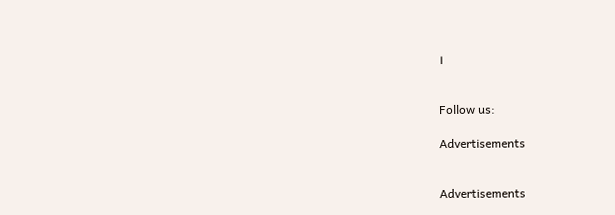।


Follow us:

Advertisements


Advertisements